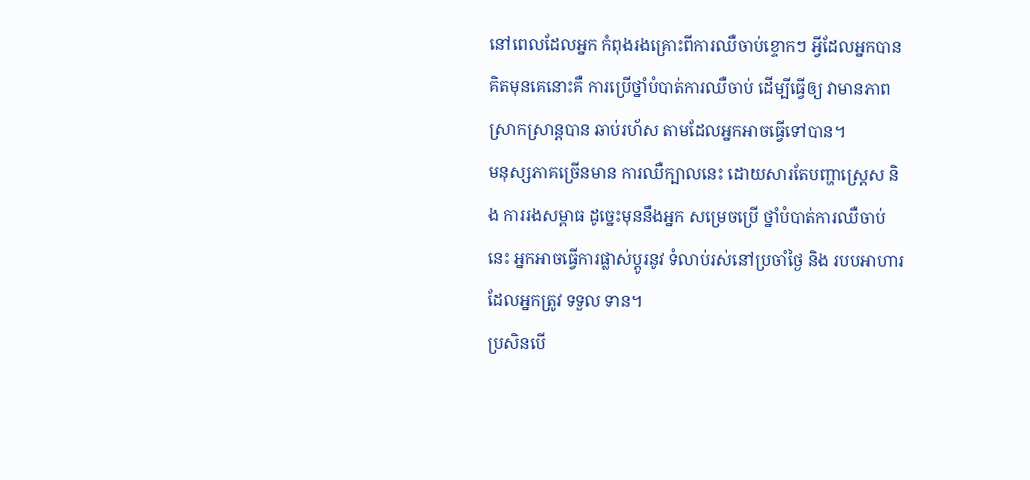នៅពេលដែលអ្នក កំពុងរងគ្រោះពីការឈឺចាប់ខ្ទោកៗ អ្វីដែលអ្នកបានគិតមុនគេនោះគឺ ការប្រើថ្នាំបំបាត់ការឈឺចាប់ ដើម្បីធ្វើឲ្យ វាមានភាពស្រាកស្រាន្តបាន ឆាប់រហ័ស តាមដែលអ្នកអាចធ្វើទៅបាន។
មនុស្សភាគច្រើនមាន ការឈឺក្បាលនេះ ដោយសារតែបញ្ហាស្ត្រេស និង ការរងសម្ពាធ ដូច្នេះមុននឹងអ្នក សម្រេចប្រើ ថ្នាំបំបាត់ការឈឺចាប់ នេះ អ្នកអាចធ្វើការផ្លាស់ប្តូរនូវ ទំលាប់រស់នៅប្រចាំថ្ងៃ និង របបអាហារដែលអ្នកត្រូវ ទទួល ទាន។
ប្រសិនបើ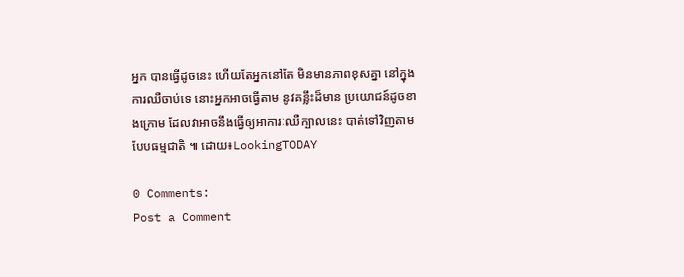អ្នក បានធ្វើដូចនេះ ហើយតែអ្នកនៅតែ មិនមានភាពខុសគ្នា នៅក្នុងការឈឺចាប់ទេ នោះអ្នកអាចធ្វើតាម នូវគន្លឹះដ៏មាន ប្រយោជន៍ដូចខាងក្រោម ដែលវាអាចនឹងធ្វើឲ្យអាការៈឈឺក្បាលនេះ បាត់ទៅវិញតាមបែបធម្មជាតិ ៕ ដោយ៖LookingTODAY

0 Comments:
Post a Comment